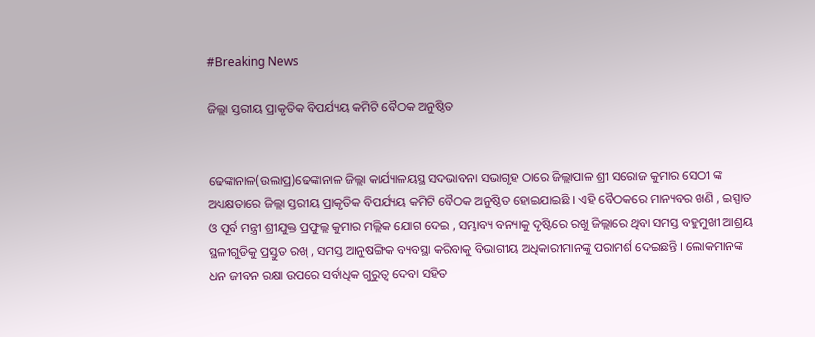#Breaking News

ଜିଲ୍ଲା ସ୍ତରୀୟ ପ୍ରାକୃତିକ ବିପର୍ଯ୍ୟୟ କମିଟି ବୈଠକ ଅନୁଷ୍ଠିତ


ଢେଙ୍କାନାଳ(ଉଲାପ୍ର)ଢେଙ୍କାନାଳ ଜିଲ୍ଲା କାର୍ଯ୍ୟାଳୟସ୍ଥ ସଦଭାବନା ସଭାଗୃହ ଠାରେ ଜିଲ୍ଲାପାଳ ଶ୍ରୀ ସରୋଜ କୁମାର ସେଠୀ ଙ୍କ ଅଧ୍ୟକ୍ଷତାରେ ଜିଲ୍ଲା ସ୍ତରୀୟ ପ୍ରାକୃତିକ ବିପର୍ଯ୍ୟୟ କମିଟି ବୈଠକ ଅନୁଷ୍ଠିତ ହୋଇଯାଇଛି । ଏହି ବୈଠକରେ ମାନ୍ୟବର ଖଣି , ଇସ୍ପାତ ଓ ପୂର୍ବ ମନ୍ତ୍ରୀ ଶ୍ରୀଯୁକ୍ତ ପ୍ରଫୁଲ୍ଲ କୁମାର ମଲ୍ଲିକ ଯୋଗ ଦେଇ , ସମ୍ଭାବ୍ୟ ବନ୍ୟାକୁ ଦୃଷ୍ଟିରେ ରଖୁ ଜିଲ୍ଲାରେ ଥିବା ସମସ୍ତ ବହୁମୁଖୀ ଆଶ୍ରୟ ସ୍ଥଳୀଗୁଡିକୁ ପ୍ରସ୍ତୁତ ରଖ୍ , ସମସ୍ତ ଆନୁଷଙ୍ଗିକ ବ୍ୟବସ୍ଥା କରିବାକୁ ବିଭାଗୀୟ ଅଧିକାରୀମାନଙ୍କୁ ପରାମର୍ଶ ଦେଇଛନ୍ତି । ଲୋକମାନଙ୍କ ଧନ ଜୀବନ ରକ୍ଷା ଉପରେ ସର୍ବାଧିକ ଗୁରୁତ୍ବ ଦେବା ସହିତ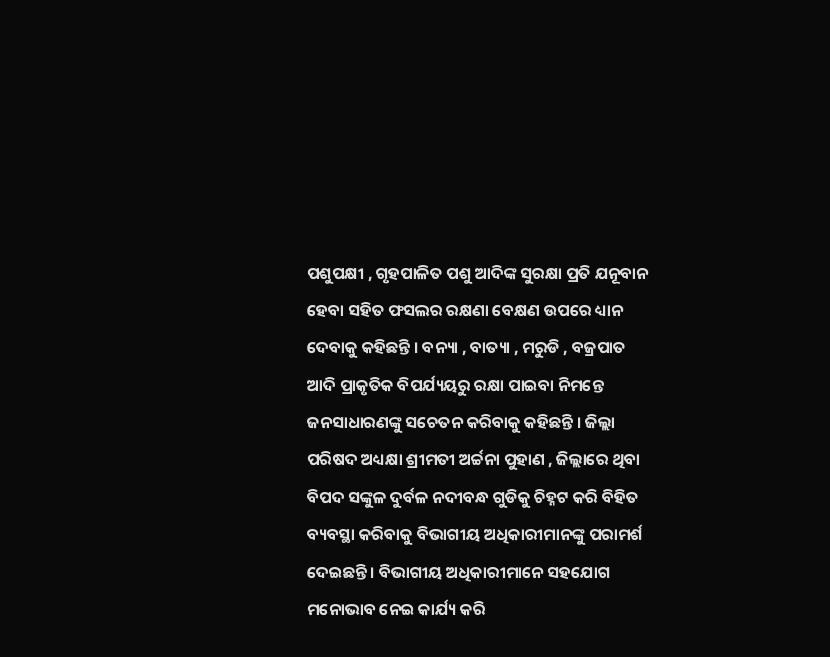ପଶୁପକ୍ଷୀ , ଗୃହପାଳିତ ପଶୁ ଆଦିଙ୍କ ସୁରକ୍ଷା ପ୍ରତି ଯନୂବାନ ହେବା ସହିତ ଫସଲର ରକ୍ଷଣା ବେକ୍ଷଣ ଉପରେ ଧ୍ୟାନ ଦେବାକୁ କହିଛନ୍ତି । ବନ୍ୟା , ବାତ୍ୟା , ମରୁଡି , ବଜ୍ରପାତ ଆଦି ପ୍ରାକୃତିକ ବିପର୍ଯ୍ୟୟରୁ ରକ୍ଷା ପାଇବା ନିମନ୍ତେ ଜନସାଧାରଣଙ୍କୁ ସଚେତନ କରିବାକୁ କହିଛନ୍ତି । ଜିଲ୍ଲା ପରିଷଦ ଅଧ୍ୟକ୍ଷା ଶ୍ରୀମତୀ ଅର୍ଚ୍ଚନା ପୁହାଣ , ଜିଲ୍ଲାରେ ଥିବା ବିପଦ ସଙ୍କୁଳ ଦୁର୍ବଳ ନଦୀବନ୍ଧ ଗୁଡିକୁ ଚିହ୍ନଟ କରି ବିହିତ ବ୍ୟବସ୍ଥା କରିବାକୁ ବିଭାଗୀୟ ଅଧିକାରୀମାନଙ୍କୁ ପରାମର୍ଶ ଦେଇଛନ୍ତି । ବିଭାଗୀୟ ଅଧିକାରୀମାନେ ସହଯୋଗ ମନୋଭାବ ନେଇ କାର୍ଯ୍ୟ କରି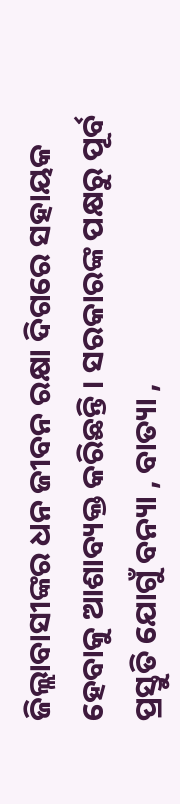ଜିଲ୍ଲାବାସୀଙ୍କର ଧନ ଜୀବନ ରକ୍ଷା ଦିଗରେ ସହାୟକ ହେବାକୁ ଆଶାବ୍ୟକ୍ତ କରିଛନ୍ତି । ସରକାରଙ୍କ ପକ୍ଷରୁ ପୂର୍ବ ପ୍ରସ୍ତୁତି ଯୋଗୁଁ ବନ୍ୟା , ବାତ୍ୟା ,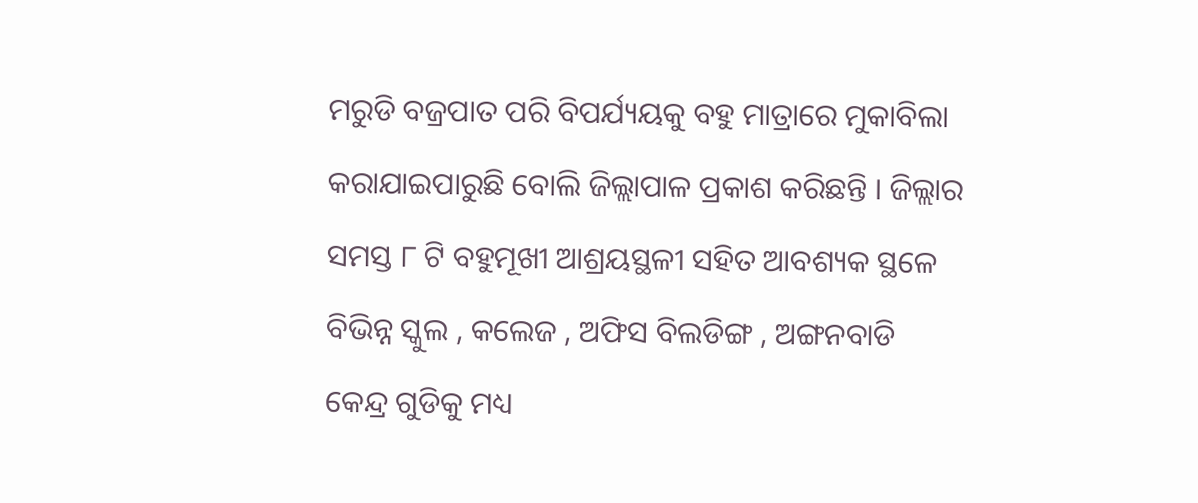ମରୁଡି ବଜ୍ରପାତ ପରି ବିପର୍ଯ୍ୟୟକୁ ବହୁ ମାତ୍ରାରେ ମୁକାବିଲା କରାଯାଇପାରୁଛି ବୋଲି ଜିଲ୍ଲାପାଳ ପ୍ରକାଶ କରିଛନ୍ତି । ଜିଲ୍ଲାର ସମସ୍ତ ୮ ଟି ବହୁମୂଖୀ ଆଶ୍ରୟସ୍ଥଳୀ ସହିତ ଆବଶ୍ୟକ ସ୍ଥଳେ ବିଭିନ୍ନ ସ୍କୁଲ , କଲେଜ , ଅଫିସ ବିଲଡିଙ୍ଗ , ଅଙ୍ଗନବାଡି କେନ୍ଦ୍ର ଗୁଡିକୁ ମଧ୍ୟ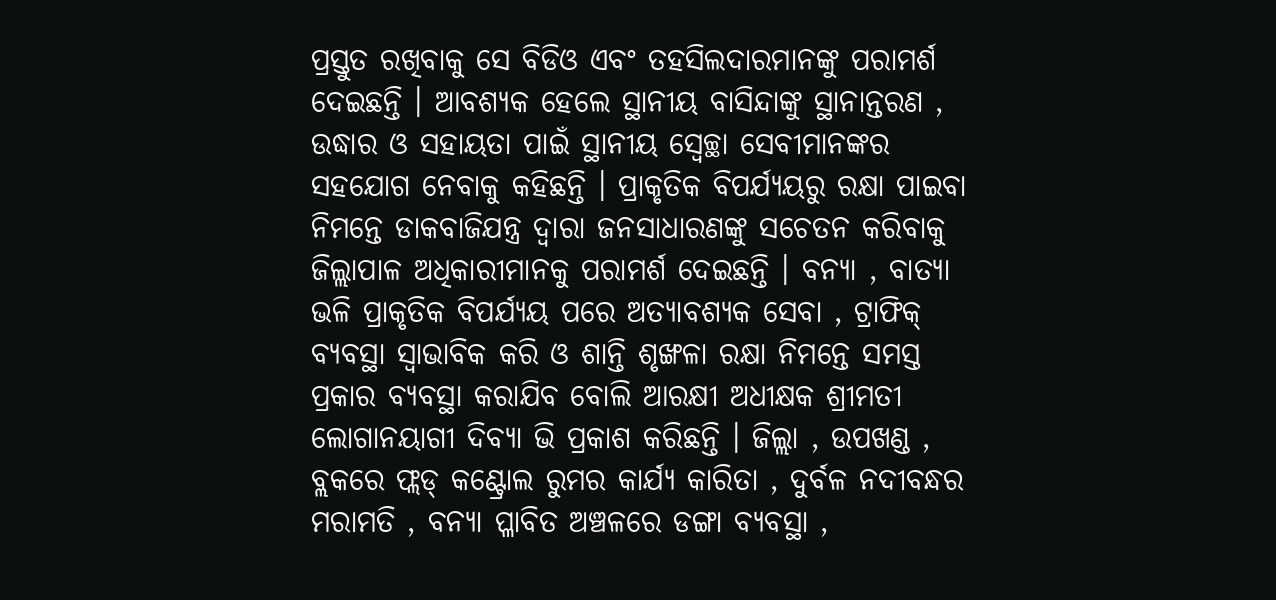ପ୍ରସ୍ତୁତ ରଖିବାକୁ ସେ ବିଡିଓ ଏବଂ ତହସିଲଦାରମାନଙ୍କୁ ପରାମର୍ଶ ଦେଇଛନ୍ତି । ଆବଶ୍ୟକ ହେଲେ ସ୍ଥାନୀୟ ବାସିନ୍ଦାଙ୍କୁ ସ୍ଥାନାନ୍ତରଣ , ଉଦ୍ଧାର ଓ ସହାୟତା ପାଇଁ ସ୍ଥାନୀୟ ସ୍ବେଚ୍ଛା ସେବୀମାନଙ୍କର ସହଯୋଗ ନେବାକୁ କହିଛନ୍ତି । ପ୍ରାକୃତିକ ବିପର୍ଯ୍ୟୟରୁ ରକ୍ଷା ପାଇବା ନିମନ୍ତେ ଡାକବାଜିଯନ୍ତ୍ର ଦ୍ବାରା ଜନସାଧାରଣଙ୍କୁ ସଚେତନ କରିବାକୁ ଜିଲ୍ଲାପାଳ ଅଧିକାରୀମାନକୁ ପରାମର୍ଶ ଦେଇଛନ୍ତି । ବନ୍ୟା , ବାତ୍ୟା ଭଳି ପ୍ରାକୃତିକ ବିପର୍ଯ୍ୟୟ ପରେ ଅତ୍ୟାବଶ୍ୟକ ସେବା , ଟ୍ରାଫିକ୍ ବ୍ୟବସ୍ଥା ସ୍ବାଭାବିକ କରି ଓ ଶାନ୍ତି ଶୃଙ୍ଖଳା ରକ୍ଷା ନିମନ୍ତେ ସମସ୍ତ ପ୍ରକାର ବ୍ୟବସ୍ଥା କରାଯିବ ବୋଲି ଆରକ୍ଷୀ ଅଧୀକ୍ଷକ ଶ୍ରୀମତୀ ଲୋଗାନୟାଗୀ ଦିବ୍ୟା ଭି ପ୍ରକାଶ କରିଛନ୍ତି । ଜିଲ୍ଲା , ଉପଖଣ୍ଡ , ବ୍ଲକରେ ଫ୍ଲଡ୍ କଣ୍ଟ୍ରୋଲ ରୁମର କାର୍ଯ୍ୟ କାରିତା , ଦୁର୍ବଳ ନଦୀବନ୍ଧର ମରାମତି , ବନ୍ୟା ପ୍ଳାବିତ ଅଞ୍ଚଳରେ ଡଙ୍ଗା ବ୍ୟବସ୍ଥା ,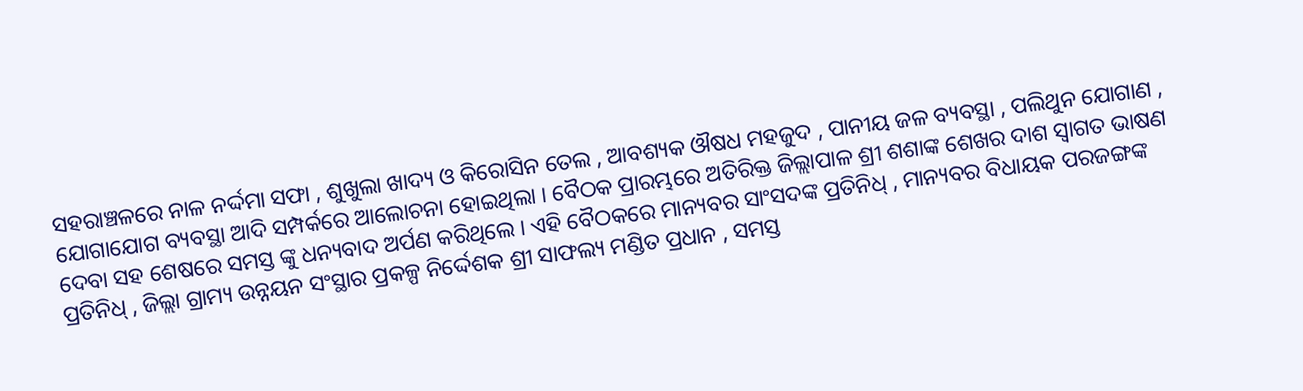ସହରାଞ୍ଚଳରେ ନାଳ ନର୍ଦ୍ଦମା ସଫା , ଶୁଖୁଲା ଖାଦ୍ୟ ଓ କିରୋସିନ ତେଲ , ଆବଶ୍ୟକ ଔଷଧ ମହଜୁଦ , ପାନୀୟ ଜଳ ବ୍ୟବସ୍ଥା , ପଲିଥୁନ ଯୋଗାଣ , ଯୋଗାଯୋଗ ବ୍ୟବସ୍ଥା ଆଦି ସମ୍ପର୍କରେ ଆଲୋଚନା ହୋଇଥିଲା । ବୈଠକ ପ୍ରାରମ୍ଭରେ ଅତିରିକ୍ତ ଜିଲ୍ଲାପାଳ ଶ୍ରୀ ଶଶାଙ୍କ ଶେଖର ଦାଶ ସ୍ଵାଗତ ଭାଷଣ ଦେବା ସହ ଶେଷରେ ସମସ୍ତ ଙ୍କୁ ଧନ୍ୟବାଦ ଅର୍ପଣ କରିଥିଲେ । ଏହି ବୈଠକରେ ମାନ୍ୟବର ସାଂସଦଙ୍କ ପ୍ରତିନିଧ୍ , ମାନ୍ୟବର ବିଧାୟକ ପରଜଙ୍ଗଙ୍କ ପ୍ରତିନିଧ୍ , ଜିଲ୍ଲା ଗ୍ରାମ୍ୟ ଉନ୍ନୟନ ସଂସ୍ଥାର ପ୍ରକଳ୍ପ ନିର୍ଦ୍ଦେଶକ ଶ୍ରୀ ସାଫଲ୍ୟ ମଣ୍ଡିତ ପ୍ରଧାନ , ସମସ୍ତ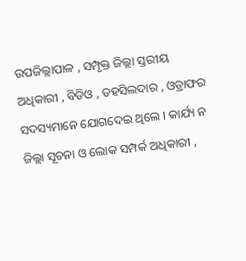ଉପଜିଲ୍ଲାପାଳ , ସମ୍ପୃକ୍ତ ଜିଲ୍ଲା ସ୍ତରୀୟ ଅଧିକାରୀ , ବିଡିଓ , ତହସିଲଦାର , ଓଡ୍ରାଫର ସଦସ୍ୟମାନେ ଯୋଗଦେଇ ଥିଲେ । କାର୍ଯ୍ୟ ନ ଜିଲ୍ଲା ସୂଚନା ଓ ଲୋକ ସମ୍ପର୍କ ଅଧିକାରୀ ,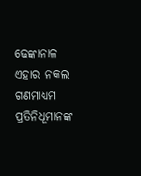ଢେଙ୍କାନାଳ ଏହାର ନକଲ ଗଣମାଧ୍ୟମ ପ୍ରତିନିଧୂମାନଙ୍କ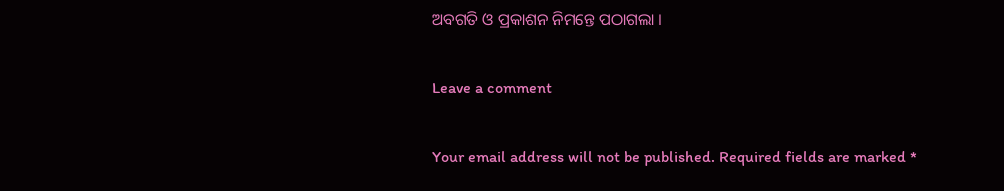ଅବଗତି ଓ ପ୍ରକାଶନ ନିମନ୍ତେ ପଠାଗଲା ।

Leave a comment

Your email address will not be published. Required fields are marked *